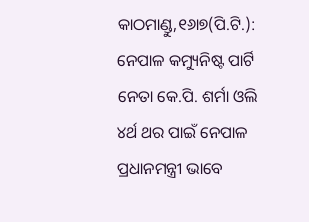କାଠମାଣ୍ଡୁ,୧୬ା୭(ପି.ଟି.): ନେପାଳ କମ୍ୟୁନିଷ୍ଟ ପାର୍ଟି ନେତା କେ.ପି. ଶର୍ମା ଓଲି ୪ର୍ଥ ଥର ପାଇଁ ନେପାଳ ପ୍ରଧାନମନ୍ତ୍ରୀ ଭାବେ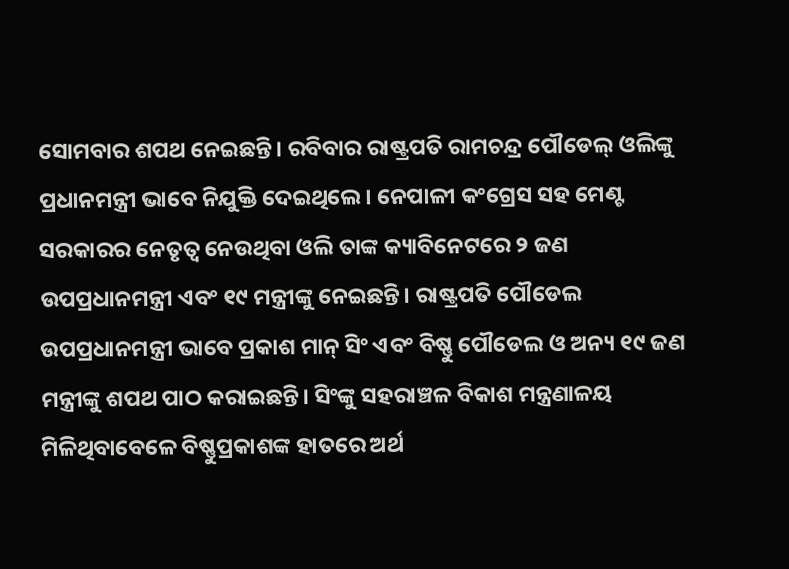ସୋମବାର ଶପଥ ନେଇଛନ୍ତି। ରବିବାର ରାଷ୍ଟ୍ରପତି ରାମଚନ୍ଦ୍ର ପୌଡେଲ୍ ଓଲିଙ୍କୁ ପ୍ରଧାନମନ୍ତ୍ରୀ ଭାବେ ନିଯୁକ୍ତି ଦେଇଥିଲେ। ନେପାଳୀ କଂଗ୍ରେସ ସହ ମେଣ୍ଟ ସରକାରର ନେତୃତ୍ୱ ନେଉଥିବା ଓଲି ତାଙ୍କ କ୍ୟାବିନେଟରେ ୨ ଜଣ ଉପପ୍ରଧାନମନ୍ତ୍ରୀ ଏବଂ ୧୯ ମନ୍ତ୍ରୀଙ୍କୁ ନେଇଛନ୍ତି। ରାଷ୍ଟ୍ରପତି ପୌଡେଲ ଉପପ୍ରଧାନମନ୍ତ୍ରୀ ଭାବେ ପ୍ରକାଶ ମାନ୍ ସିଂ ଏବଂ ବିଷ୍ଣୁ ପୌଡେଲ ଓ ଅନ୍ୟ ୧୯ ଜଣ ମନ୍ତ୍ରୀଙ୍କୁ ଶପଥ ପାଠ କରାଇଛନ୍ତି। ସିଂଙ୍କୁ ସହରାଞ୍ଚଳ ବିକାଶ ମନ୍ତ୍ରଣାଳୟ ମିଳିଥିବାବେଳେ ବିଷ୍ଣୁପ୍ରକାଶଙ୍କ ହାତରେ ଅର୍ଥ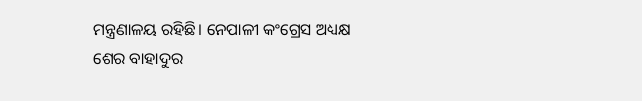ମନ୍ତ୍ରଣାଳୟ ରହିଛି। ନେପାଳୀ କଂଗ୍ରେସ ଅଧ୍ୟକ୍ଷ ଶେର ବାହାଦୁର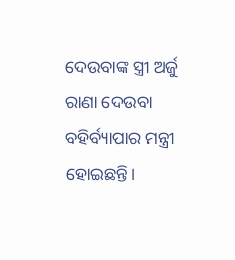ଦେଉବାଙ୍କ ସ୍ତ୍ରୀ ଅର୍ଜୁ ରାଣା ଦେଉବା ବହିର୍ବ୍ୟାପାର ମନ୍ତ୍ରୀ ହୋଇଛନ୍ତି।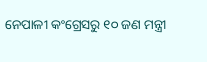ନେପାଳୀ କଂଗ୍ରେସରୁ ୧୦ ଜଣ ମନ୍ତ୍ରୀ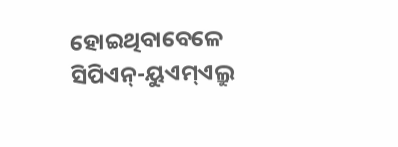ହୋଇଥିବାବେଳେ ସିପିଏନ୍-ୟୁଏମ୍ଏଲ୍ରୁ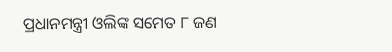ପ୍ରଧାନମନ୍ତ୍ରୀ ଓଲିଙ୍କ ସମେତ ୮ ଜଣ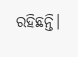ରହିଛନ୍ତି।